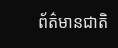ព័ត៌មានជាតិ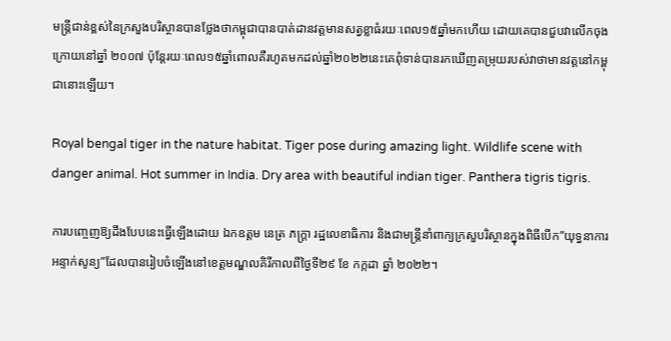មន្រ្តីជាន់ខ្ពស់នៃក្រសួងបរិស្ថានបានថ្លែងថាកម្ពុជាបានបាត់ដានវត្តមានសត្វខ្លាធំរយៈពេល១៥ឆ្នាំមកហើយ ដោយគេបានជួបវាលើកចុងក្រោយនៅឆ្នាំ ២០០៧ ប៉ុន្តែរយៈពេល១៥ឆ្នាំពោលគឺរហូតមកដល់ឆ្នាំ២០២២នេះគេពុំទាន់បានរកឃើញតម្រុយរបស់វាថាមានវត្តនៅកម្ពុជានោះឡើយ។

Royal bengal tiger in the nature habitat. Tiger pose during amazing light. Wildlife scene with danger animal. Hot summer in India. Dry area with beautiful indian tiger. Panthera tigris tigris.

ការបញ្ចេញឱ្យដឹងបែបនេះធ្វើឡើងដោយ ឯកឧត្តម នេត្រ ភក្រ្តា រដ្ឋលេខាធិការ និងជាមន្រ្តីនាំពាក្យក្រសួបរិស្ថានក្នុងពិធីបើក”យុទ្ធនាការអន្ទាក់សូន្យ”ដែលបានរៀបចំឡើងនៅខេត្តមណ្ឌលគិរីកាលពីថ្ងៃទី២៩ ខែ កក្កដា ឆ្នាំ ២០២២។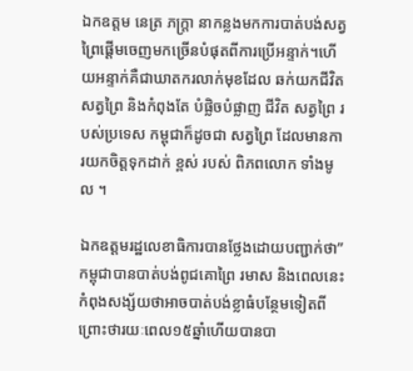ឯកឧត្តម នេត្រ ភក្រ្តា នាកន្លងមកការបាត់បង់សត្វព្រៃផ្តើមចេញមកច្រើនបំផុតពីការប្រើអន្ទាក់។ហើយអន្ទាក់គឺជាឃាតករលាក់មុខដែល ឆក់យកជីវិតសត្វព្រៃ និងកំពុងតែ បំផ្លិចបំផ្លាញ ជីវិត សត្វព្រៃ របស់ប្រទេស កម្ពុជាក៏ដូចជា សត្វព្រៃ ដែលមានការយកចិត្តទុកដាក់ ខ្ពស់ របស់ ពិភពលោក ទាំងមូល ។

ឯកឧត្តមរដ្ឋលេខាធិការបានថ្លែងដោយបញ្ជាក់ថា”កម្ពុជាបានបាត់បង់ពូជគោព្រៃ រមាស និងពេលនេះកំពុងសង្ស័យថាអាចបាត់បង់ខ្លាធំបន្ថែមទៀតពីព្រោះថារយៈពេល១៥ឆ្នាំហើយបានបា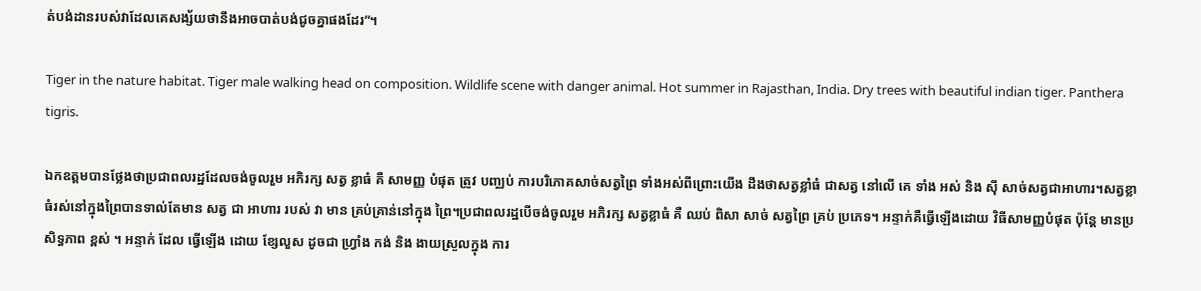ត់បង់ដានរបស់វាដែលគេសង្ស័យថានឹងអាចបាត់បង់ជូចគ្នាផងដែរ”។

Tiger in the nature habitat. Tiger male walking head on composition. Wildlife scene with danger animal. Hot summer in Rajasthan, India. Dry trees with beautiful indian tiger. Panthera tigris.

ឯកឧត្តមបានថ្លែងថាប្រជាពលរដ្ឋដែលចង់ចូលរួម អភិរក្ស សត្វ ខ្លាធំ គឺ សាមញ្ញ បំផុត ត្រូវ បញ្ឈប់ ការបរិភោគសាច់សត្វព្រៃ ទាំងអស់ពីព្រោះយើង ដឹងថាសត្វខ្លាំធំ ជាសត្វ នៅលើ គេ ទាំង អស់ និង ស៊ី សាច់សត្វជាអាហារ។សត្វខ្លាធំរស់នៅក្នុងព្រៃបានទាល់តែមាន សត្វ ជា អាហារ របស់ វា មាន គ្រប់គ្រាន់នៅក្នុង ព្រៃ។ប្រជាពលរដ្ឋបើចង់ចូលរួម អភិរក្ស សត្វខ្លាធំ គឺ ឈប់ ពិសា សាច់ សត្វព្រៃ គ្រប់ ប្រភេទ។ អន្ទាក់គឺធ្វើឡើងដោយ វិធីសាមញ្ញបំផុត ប៉ុន្តែ មានប្រសិទ្ធភាព ខ្ពស់ ។ អន្ទាក់ ដែល ធ្វើឡើង ដោយ ខ្សែលួស ដូចជា ហ្វ្រាំង កង់ និង ងាយស្រួលក្នុង ការ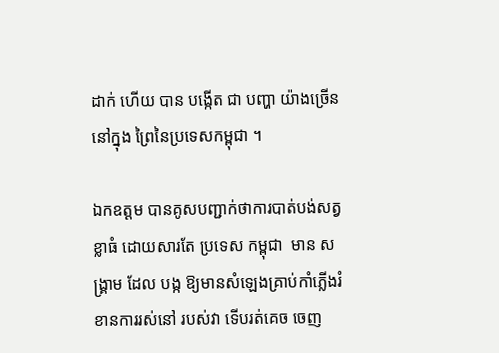ដាក់ ហើយ បាន បង្កើត ជា បញ្ហា យ៉ាងច្រើន នៅក្នុង ព្រៃនៃប្រទេសកម្ពុជា ។

ឯកឧត្តម បានគូសបញ្ជាក់ថាការបាត់បង់សត្វខ្លាធំ ដោយសារតែ ប្រទេស កម្ពុជា  មាន សង្គ្រាម ដែល បង្ក ឱ្យមានសំឡេងគ្រាប់កាំភ្លើងរំខានការរស់នៅ របស់វា ទើបរត់គេច ចេញ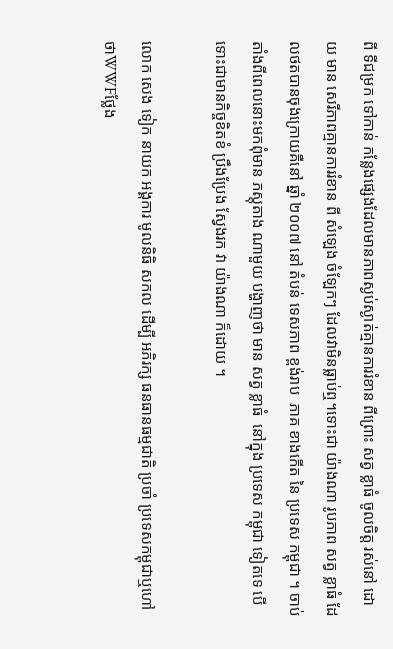ពី ទីជម្រក ទៅកាន់ កន្លែងផ្សេងដែលមានភាពស្ងប់ស្ងាត់គ្មានការរំខាន ពីព្រោះ សត្វ ខ្លាធំ ចូលចិត្ត រស់នៅ ដោយ មាន សេរីភាពគ្មានការរំខាន ពី សំឡេង ចំឡែកៗ ដែលវាមិនធ្លាប់ឮ។ទោះជា យ៉ាងណា រូបភាព សត្វ ខ្លាធំ ដែលថតបានចុងក្រោយគឺនៅ ឆ្នាំ ២០០៧ នៅ តំបន់ ទេសភាព ខ្ពង់រាប  ភាគ ខាងកើត នៃ ប្រទេស កម្ពុជា ។ ចាប់តាំងពីពេលនោះមកពុំមាន ភស្តុតាង ណាមួយ បង្ហាញថា មាន សត្វ ខ្លាធំ  នៅក្នុង ប្រទេស កម្ពុជា ទៀតទេ បើទោះជាមានកិច្ចខិតខំ ប្រឹងប្រែង ស្វែងរក វា យ៉ាងណា ក៏ដោយ ។

លោក សេង ទៀក នាយក អង្គការ មូលនិធិ សកល ដើម្បី អភិរក្ស ធនធានធម្មជាតិ ប្រចាំ ប្រទេសកម្ពុជាឬហៅថាWWFថ្លែង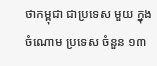ថាកម្ពុជា ជាប្រទេស មួយ ក្នុងចំណោម ប្រទេស ចំនួន ១៣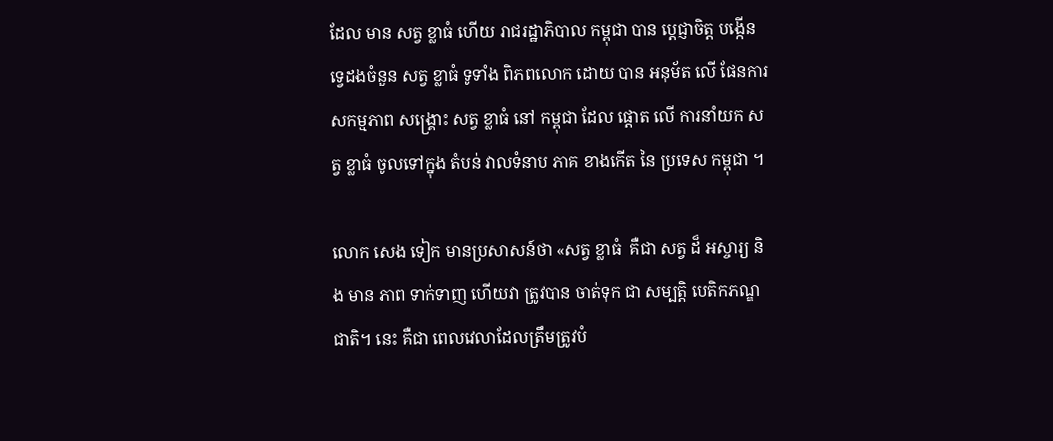ដែល មាន សត្វ ខ្លាធំ ហើយ រាជរដ្ឋាភិបាល កម្ពុជា បាន ប្តេជ្ញាចិត្ត បង្កើន ទ្វេដងចំនួន សត្វ ខ្លាធំ ទូទាំង ពិភពលោក ដោយ បាន អនុម័ត លើ ផែនការ សកម្មភាព សង្គ្រោះ សត្វ ខ្លាធំ នៅ កម្ពុជា ដែល ផ្តោត លើ ការនាំយក សត្វ ខ្លាធំ ចូលទៅក្នុង តំបន់ វាលទំនាប ភាគ ខាងកើត នៃ ប្រទេស កម្ពុជា ។

លោក សេង ទៀក មានប្រសាសន៍ថា «សត្វ ខ្លាធំ  គឺជា សត្វ ដ៏ អស្ចារ្យ និង មាន ភាព ទាក់ទាញ ហើយវា ត្រូវបាន ចាត់ទុក ជា សម្បត្តិ បេតិកភណ្ឌ ជាតិ។ នេះ គឺជា ពេលវេលាដែលត្រឹមត្រូវបំ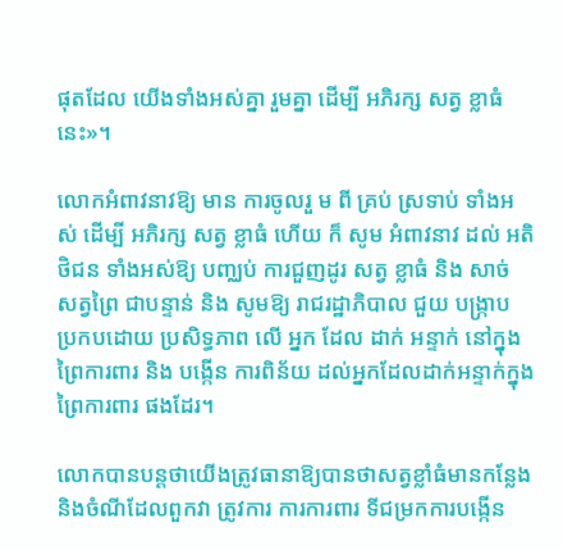ផុតដែល យើងទាំងអស់គ្នា រួមគ្នា ដើម្បី អភិរក្ស សត្វ ខ្លាធំ នេះ»។

លោកអំពាវនាវឱ្យ មាន ការចូលរួ ម ពី គ្រប់ ស្រទាប់ ទាំងអស់ ដើម្បី អភិរក្ស សត្វ ខ្លាធំ ហើយ ក៏ សូម អំពាវនាវ ដល់ អតិថិជន ទាំងអស់ឱ្យ បញ្ឈប់ ការជួញដូរ សត្វ ខ្លាធំ និង សាច់ សត្វព្រៃ ជាបន្ទាន់ និង សូមឱ្យ រាជរដ្ឋាភិបាល ជួយ បង្ក្រាប ប្រកបដោយ ប្រសិទ្ធភាព លើ អ្នក ដែល ដាក់ អន្ទាក់ នៅក្នុង ព្រៃការពារ និង បង្កើន ការពិន័យ ដល់អ្នកដែលដាក់អន្ទាក់ក្នុងព្រៃការពារ ផងដែរ។

លោកបានបន្តថាយើងត្រូវធានាឱ្យបានថាសត្វខ្លាំធំមានកន្លែងនិងចំណីដែលពួកវា ត្រូវការ ការការពារ ទីជម្រកការបង្កើន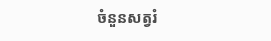ចំនួនសត្វរំ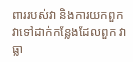ពាររបស់វា និងការយកពួកវាទៅដាក់កន្លែងដែលពួក វា ធ្លា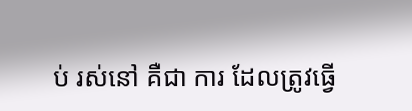ប់ រស់នៅ គឺជា ការ ដែលត្រូវធ្វើ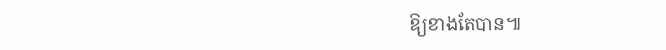ឱ្យខាងតែបាន៕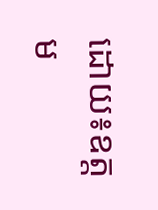ដោយ៖ឧត្តម